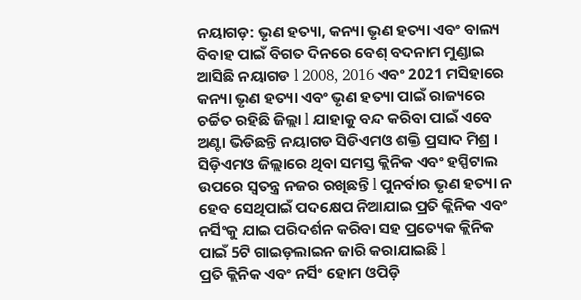ନୟାଗଡ଼: ଭୃଣ ହତ୍ୟା, କନ୍ୟା ଭୃଣ ହତ୍ୟା ଏବଂ ବାଲ୍ୟ ବିବାହ ପାଇଁ ବିଗତ ଦିନରେ ବେଶ୍ ବଦନାମ ମୁଣ୍ଡାଇ ଆସିଛି ନୟାଗଡ l 2008, 2016 ଏବଂ 2021 ମସିହାରେ କନ୍ୟା ଭୃଣ ହତ୍ୟା ଏବଂ ଭୃଣ ହତ୍ୟା ପାଇଁ ରାଜ୍ୟରେ ଚର୍ଚ୍ଚିତ ରହିଛି ଜିଲ୍ଲା l ଯାହାକୁ ବନ୍ଦ କରିବା ପାଇଁ ଏବେ ଅଣ୍ଟା ଭିଡିଛନ୍ତି ନୟାଗଡ ସିଡିଏମଓ ଶକ୍ତି ପ୍ରସାଦ ମିଶ୍ର । ସିଡ଼ିଏମଓ ଜିଲ୍ଲାରେ ଥିବା ସମସ୍ତ କ୍ଲିନିକ ଏବଂ ହସ୍ପିଟାଲ ଉପରେ ସ୍ବତନ୍ତ୍ର ନଜର ରଖିଛନ୍ତି l ପୁନର୍ବାର ଭୃଣ ହତ୍ୟା ନ ହେବ ସେଥିପାଇଁ ପଦକ୍ଷେପ ନିଆଯାଇ ପ୍ରତି କ୍ଲିନିକ ଏବଂ ନର୍ସିଂକୁ ଯାଇ ପରିଦର୍ଶନ କରିବା ସହ ପ୍ରତ୍ୟେକ କ୍ଲିନିକ ପାଇଁ 5ଟି ଗାଇଡ଼ଲାଇନ ଜାରି କରାଯାଇଛି l
ପ୍ରତି କ୍ଲିନିକ ଏବଂ ନର୍ସିଂ ହୋମ ଓପିଡ଼ି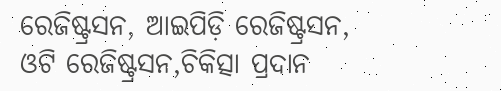ରେଜିଷ୍ଟ୍ରସନ, ଆଇପିଡ଼ି ରେଜିଷ୍ଟ୍ରସନ, ଓଟି ରେଜିଷ୍ଟ୍ରସନ,ଚିକିତ୍ସା ପ୍ରଦାନ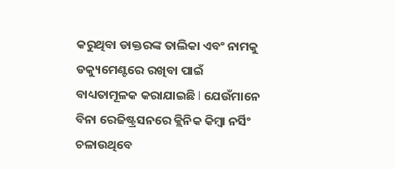କରୁଥିବା ଡାକ୍ତରଙ୍କ ତାଲିକା ଏବଂ ନାମକୁ ଡକ୍ୟୁମେଣ୍ଟରେ ରଖିବା ପାଇଁ ବାଧ୍ୟତାମୂଳକ କରାଯାଇଛି l ଯେଉଁମାନେ ବିନା ରେଜିଷ୍ଟ୍ରସନରେ କ୍ଲିନିକ କିମ୍ବା ନର୍ସିଂ ଚଳାଉଥିବେ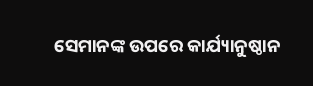ସେମାନଙ୍କ ଉପରେ କାର୍ଯ୍ୟାନୁଷ୍ଠାନ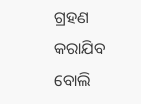ଗ୍ରହଣ କରାଯିବ ବୋଲି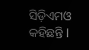ସିଡ଼ିଏମଓ କହିଛନ୍ତି l